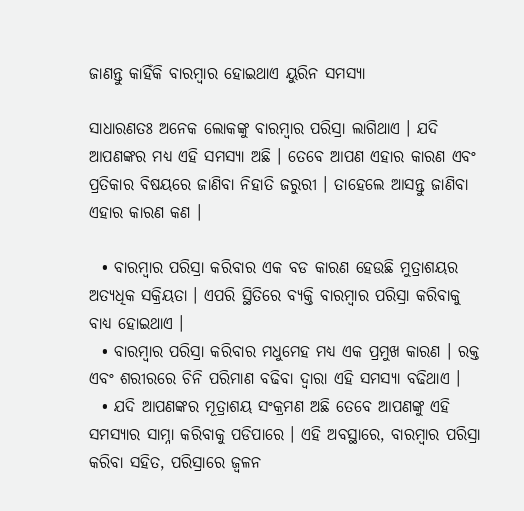ଜାଣନ୍ତୁ କାହିଁକି ବାରମ୍ବାର ହୋଇଥାଏ ୟୁରିନ ସମସ୍ୟା

ସାଧାରଣତଃ ଅନେକ ଲୋକଙ୍କୁ ବାରମ୍ବାର ପରିସ୍ରା ଲାଗିଥାଏ । ଯଦି ଆପଣଙ୍କର ମଧ୍ୟ ଏହି ସମସ୍ୟା ଅଛି । ତେବେ ଆପଣ ଏହାର କାରଣ ଏବଂ ପ୍ରତିକାର ବିଷୟରେ ଜାଣିବା ନିହାତି ଜରୁରୀ । ତାହେଲେ ଆସନ୍ତୁ ଜାଣିବା ଏହାର କାରଣ କଣ ।

  • ବାରମ୍ବାର ପରିସ୍ରା କରିବାର ଏକ ବଡ କାରଣ ହେଉଛି ମୁତ୍ରାଶୟର ଅତ୍ୟଧିକ ସକ୍ରିୟତା । ଏପରି ସ୍ଥିତିରେ ବ୍ୟକ୍ତି ବାରମ୍ବାର ପରିସ୍ରା କରିବାକୁ ବାଧ୍ୟ ହୋଇଥାଏ ।
  • ବାରମ୍ବାର ପରିସ୍ରା କରିବାର ମଧୁମେହ ମଧ୍ୟ ଏକ ପ୍ରମୁଖ କାରଣ । ରକ୍ତ ଏବଂ ଶରୀରରେ ଚିନି ପରିମାଣ ବଢିବା ଦ୍ୱାରା ଏହି ସମସ୍ୟା ବଢିଥାଏ ।
  • ଯଦି ଆପଣଙ୍କର ମୂତ୍ରାଶୟ ସଂକ୍ରମଣ ଅଛି ତେବେ ଆପଣଙ୍କୁ ଏହି ସମସ୍ୟାର ସାମ୍ନା କରିବାକୁ ପଡିପାରେ । ଏହି ଅବସ୍ଥାରେ, ବାରମ୍ବାର ପରିସ୍ରା କରିବା ସହିତ, ପରିସ୍ରାରେ ଜ୍ୱଳନ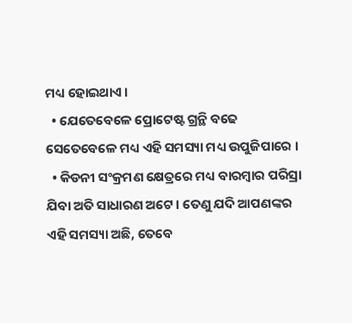ମଧ୍ୟ ହୋଇଥାଏ ।
  • ଯେତେବେଳେ ପ୍ରୋଟେଷ୍ଟ ଗ୍ରନ୍ଥି ବଢେ ସେତେବେଳେ ମଧ୍ୟ ଏହି ସମସ୍ୟା ମଧ୍ୟ ଉପୁଜିପାରେ ।
  • କିଡନୀ ସଂକ୍ରମଣ କ୍ଷେତ୍ରରେ ମଧ୍ୟ ବାରମ୍ବାର ପରିସ୍ରା ଯିବା ଅତି ସାଧାରଣ ଅଟେ । ତେଣୁ ଯଦି ଆପଣଙ୍କର ଏହି ସମସ୍ୟା ଅଛି, ତେବେ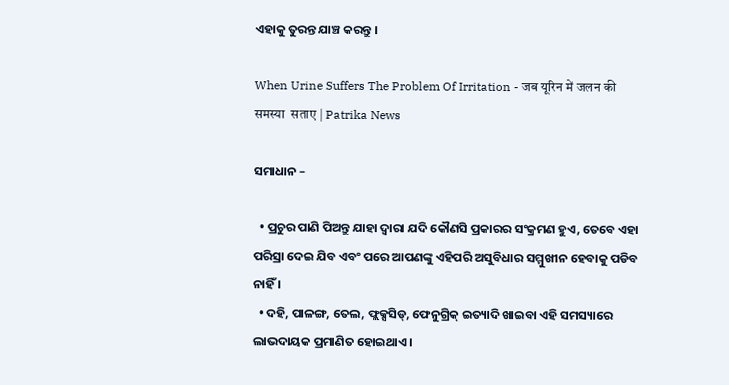ଏହାକୁ ତୁରନ୍ତ ଯାଞ୍ଚ କରନ୍ତୁ ।

When Urine Suffers The Problem Of Irritation - जब यूरिन में जलन की समस्या  सताए | Patrika News

ସମାଧାନ –

  • ପ୍ରଚୁର ପାଣି ପିଅନ୍ତୁ ଯାହା ଦ୍ୱାରା ଯଦି କୌଣସି ପ୍ରକାରର ସଂକ୍ରମଣ ହୁଏ, ତେବେ ଏହା ପରିସ୍ରା ଦେଇ ଯିବ ଏବଂ ପରେ ଆପଣଙ୍କୁ ଏହିପରି ଅସୁବିଧାର ସମ୍ମୁଖୀନ ହେବାକୁ ପଡିବ ନାହିଁ ।
  • ଦହି, ପାଳଙ୍ଗ, ତେଲ, ଫ୍ଲକ୍ସସିଡ୍, ଫେନୁଗ୍ରିକ୍ ଇତ୍ୟାଦି ଖାଇବା ଏହି ସମସ୍ୟାରେ ଲାଭଦାୟକ ପ୍ରମାଣିତ ହୋଇଥାଏ ।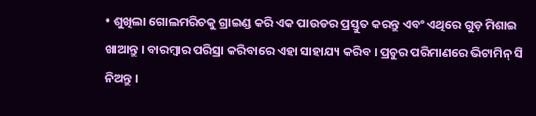• ଶୁଖିଲା ଗୋଲମରିଚକୁ ଗ୍ରାଇଣ୍ଡ କରି ଏକ ପାଉଡର ପ୍ରସ୍ତୁତ କରନ୍ତୁ ଏବଂ ଏଥିରେ ଗୁଡ଼ ମିଶାଇ ଖାଆନ୍ତୁ । ବାରମ୍ବାର ପରିସ୍ରା କରିବାରେ ଏହା ସାହାଯ୍ୟ କରିବ । ପ୍ରଚୁର ପରିମାଣରେ ଭିଟାମିନ୍ ସି ନିଅନ୍ତୁ ।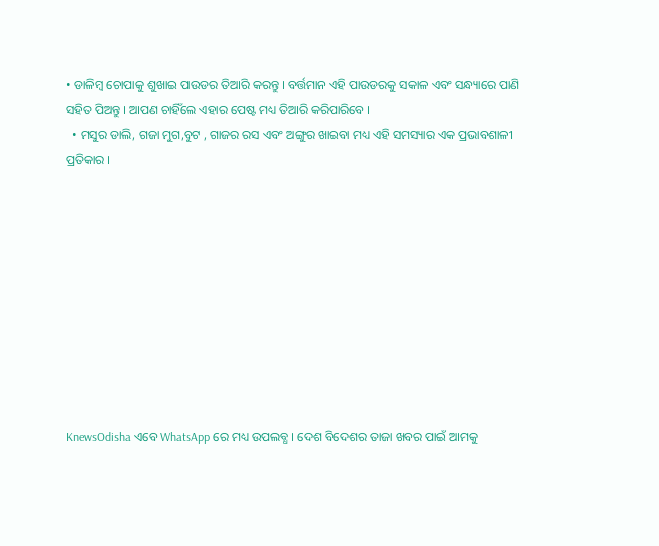• ଡାଳିମ୍ବ ଚୋପାକୁ ଶୁଖାଇ ପାଉଡର ତିଆରି କରନ୍ତୁ । ବର୍ତ୍ତମାନ ଏହି ପାଉଡରକୁ ସକାଳ ଏବଂ ସନ୍ଧ୍ୟାରେ ପାଣି ସହିତ ପିଅନ୍ତୁ । ଆପଣ ଚାହିଁଲେ ଏହାର ପେଷ୍ଟ ମଧ୍ୟ ତିଆରି କରିପାରିବେ ।
  • ମସୁର ଡାଲି, ଗଜା ମୁଗ,ବୁଟ , ଗାଜର ରସ ଏବଂ ଅଙ୍ଗୁର ଖାଇବା ମଧ୍ୟ ଏହି ସମସ୍ୟାର ଏକ ପ୍ରଭାବଶାଳୀ ପ୍ରତିକାର ।










KnewsOdisha ଏବେ WhatsApp ରେ ମଧ୍ୟ ଉପଲବ୍ଧ । ଦେଶ ବିଦେଶର ତାଜା ଖବର ପାଇଁ ଆମକୁ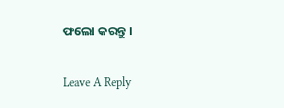ଫଲୋ କରନ୍ତୁ ।

Leave A Reply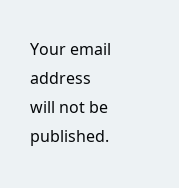Your email address will not be published.